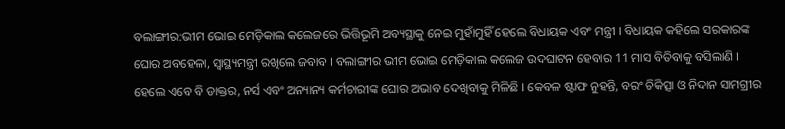ବଲାଙ୍ଗୀର:ଭୀମ ଭୋଇ ମେଡ଼ିକାଲ କଲେଜରେ ଭିତ୍ତିଭୂମି ଅବ୍ୟସ୍ଥାକୁ ନେଇ ମୁହାଁମୁହିଁ ହେଲେ ବିଧାୟକ ଏବଂ ମନ୍ତ୍ରୀ । ବିଧାୟକ କହିଲେ ସରକାରଙ୍କ ଘୋର ଅବହେଳା, ସ୍ୱାସ୍ଥ୍ୟମନ୍ତ୍ରୀ ରଖିଲେ ଜବାବ । ବଲାଙ୍ଗୀର ଭୀମ ଭୋଇ ମେଡ଼ିକାଲ କଲେଜ ଉଦଘାଟନ ହେବାର 11 ମାସ ବିତିବାକୁ ବସିଲାଣି । ହେଲେ ଏବେ ବି ଡାକ୍ତର, ନର୍ସ ଏବଂ ଅନ୍ୟାନ୍ୟ କର୍ମଚାରୀଙ୍କ ଘୋର ଅଭାବ ଦେଖିବାକୁ ମିଳିଛି । କେବଳ ଷ୍ଟାଫ ନୁହନ୍ତି, ବରଂ ଚିକିତ୍ସା ଓ ନିଦାନ ସାମଗ୍ରୀର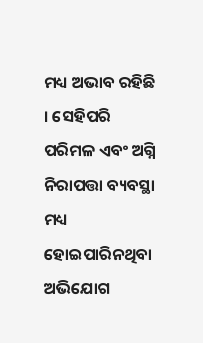ମଧ୍ୟ ଅଭାବ ରହିଛି । ସେହିପରି ପରିମଳ ଏବଂ ଅଗ୍ନି ନିରାପତ୍ତା ବ୍ୟବସ୍ଥା ମଧ୍ୟ ହୋଇପାରିନଥିବା ଅଭିଯୋଗ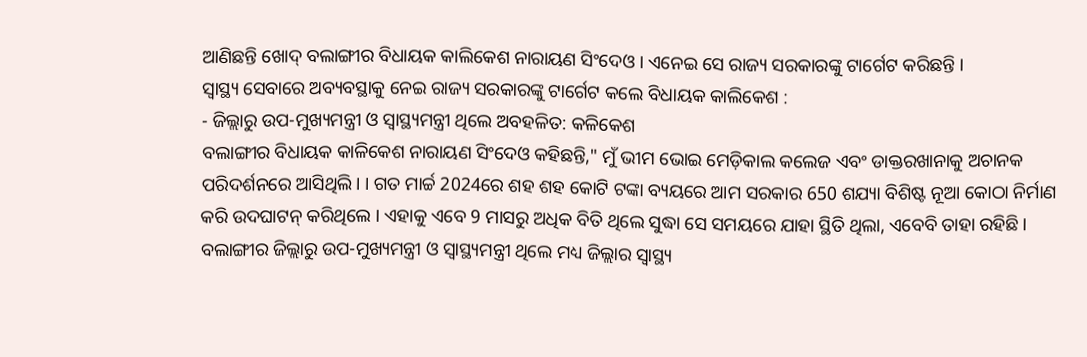ଆଣିଛନ୍ତି ଖୋଦ୍ ବଲାଙ୍ଗୀର ବିଧାୟକ କାଲିକେଶ ନାରାୟଣ ସିଂଦେଓ । ଏନେଇ ସେ ରାଜ୍ୟ ସରକାରଙ୍କୁ ଟାର୍ଗେଟ କରିଛନ୍ତି ।
ସ୍ବାସ୍ଥ୍ୟ ସେବାରେ ଅବ୍ୟବସ୍ଥାକୁ ନେଇ ରାଜ୍ୟ ସରକାରଙ୍କୁ ଟାର୍ଗେଟ କଲେ ବିଧାୟକ କାଲିକେଶ :
- ଜିଲ୍ଲାରୁ ଉପ-ମୁଖ୍ୟମନ୍ତ୍ରୀ ଓ ସ୍ୱାସ୍ଥ୍ୟମନ୍ତ୍ରୀ ଥିଲେ ଅବହଳିତ: କଳିକେଶ
ବଲାଙ୍ଗୀର ବିଧାୟକ କାଳିକେଶ ନାରାୟଣ ସିଂଦେଓ କହିଛନ୍ତି," ମୁଁ ଭୀମ ଭୋଇ ମେଡ଼ିକାଲ କଲେଜ ଏବଂ ଡାକ୍ତରଖାନାକୁ ଅଚାନକ ପରିଦର୍ଶନରେ ଆସିଥିଲି। । ଗତ ମାର୍ଚ୍ଚ 2024ରେ ଶହ ଶହ କୋଟି ଟଙ୍କା ବ୍ୟୟରେ ଆମ ସରକାର 650 ଶଯ୍ୟା ବିଶିଷ୍ଟ ନୂଆ କୋଠା ନିର୍ମାଣ କରି ଉଦଘାଟନ୍ କରିଥିଲେ । ଏହାକୁ ଏବେ 9 ମାସରୁ ଅଧିକ ବିତି ଥିଲେ ସୁଦ୍ଧା ସେ ସମୟରେ ଯାହା ସ୍ଥିତି ଥିଲା, ଏବେବି ତାହା ରହିଛି । ବଲାଙ୍ଗୀର ଜିଲ୍ଲାରୁ ଉପ-ମୁଖ୍ୟମନ୍ତ୍ରୀ ଓ ସ୍ୱାସ୍ଥ୍ୟମନ୍ତ୍ରୀ ଥିଲେ ମଧ୍ୟ ଜିଲ୍ଲାର ସ୍ୱାସ୍ଥ୍ୟ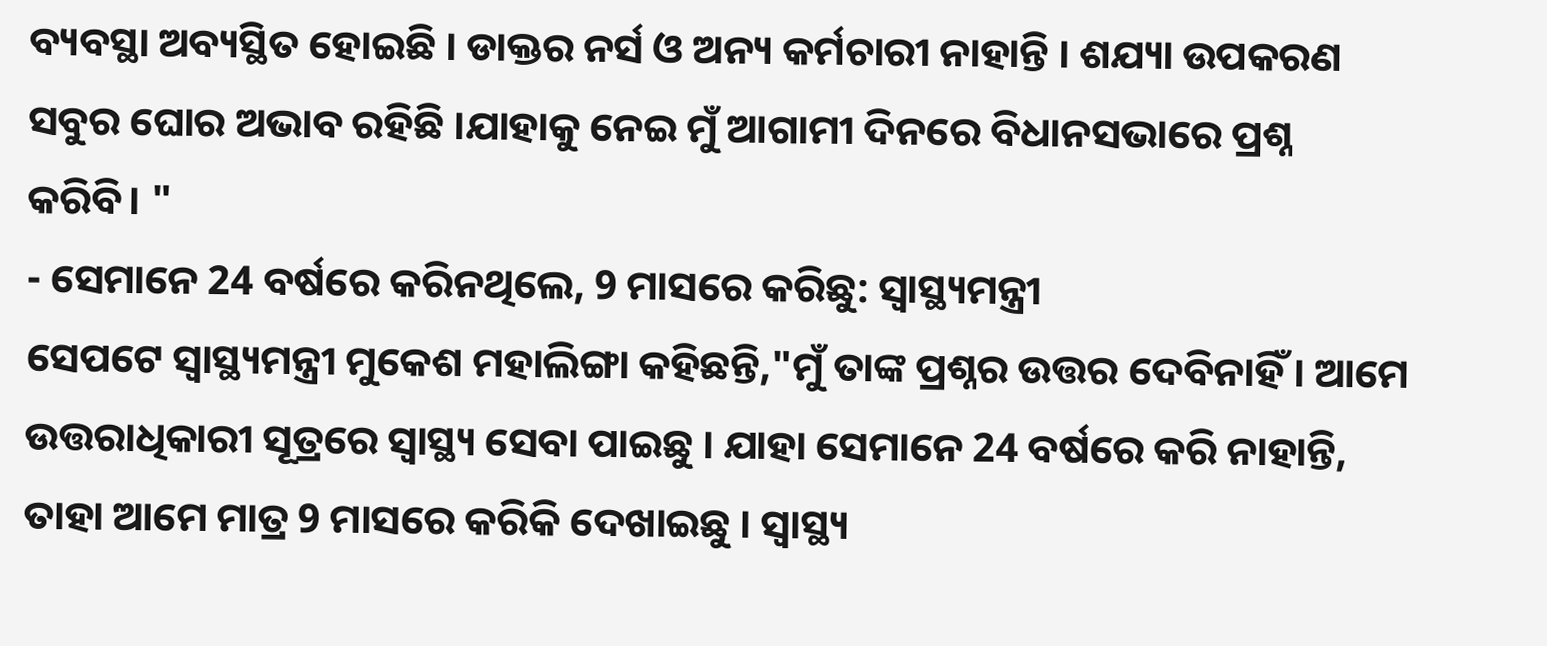ବ୍ୟବସ୍ଥା ଅବ୍ୟସ୍ଥିତ ହୋଇଛି । ଡାକ୍ତର ନର୍ସ ଓ ଅନ୍ୟ କର୍ମଚାରୀ ନାହାନ୍ତି । ଶଯ୍ୟା ଉପକରଣ ସବୁର ଘୋର ଅଭାବ ରହିଛି ।ଯାହାକୁ ନେଇ ମୁଁ ଆଗାମୀ ଦିନରେ ବିଧାନସଭାରେ ପ୍ରଶ୍ନ କରିବି। "
- ସେମାନେ 24 ବର୍ଷରେ କରିନଥିଲେ, 9 ମାସରେ କରିଛୁ: ସ୍ବାସ୍ଥ୍ୟମନ୍ତ୍ରୀ
ସେପଟେ ସ୍ୱାସ୍ଥ୍ୟମନ୍ତ୍ରୀ ମୁକେଶ ମହାଲିଙ୍ଗା କହିଛନ୍ତି,"ମୁଁ ତାଙ୍କ ପ୍ରଶ୍ନର ଉତ୍ତର ଦେବିନାହିଁ । ଆମେ ଉତ୍ତରାଧିକାରୀ ସୂତ୍ରରେ ସ୍ବାସ୍ଥ୍ୟ ସେବା ପାଇଛୁ । ଯାହା ସେମାନେ 24 ବର୍ଷରେ କରି ନାହାନ୍ତି, ତାହା ଆମେ ମାତ୍ର 9 ମାସରେ କରିକି ଦେଖାଇଛୁ । ସ୍ବାସ୍ଥ୍ୟ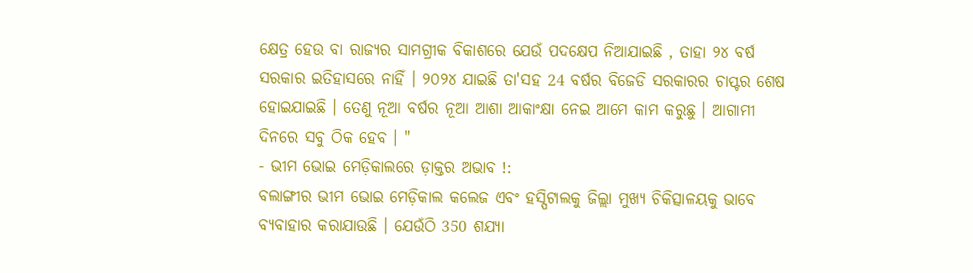କ୍ଷେତ୍ର ହେଉ ବା ରାଜ୍ୟର ସାମଗ୍ରୀକ ବିକାଶରେ ଯେଉଁ ପଦକ୍ଷେପ ନିଆଯାଇଛି , ତାହା ୨୪ ବର୍ଷ ସରକାର ଇତିହାସରେ ନାହିଁ । ୨୦୨୪ ଯାଇଛି ତା'ସହ 24 ବର୍ଷର ବିଜେଡି ସରକାରର ଚାପ୍ଟର ଶେଷ ହୋଇଯାଇଛି । ତେଣୁ ନୂଆ ବର୍ଷର ନୂଆ ଆଶା ଆକାଂକ୍ଷା ନେଇ ଆମେ କାମ କରୁଛୁ । ଆଗାମୀ ଦିନରେ ସବୁ ଠିକ ହେବ । "
- ଭୀମ ଭୋଇ ମେଡ଼ିକାଲରେ ଡ଼ାକ୍ତର ଅଭାବ !:
ବଲାଙ୍ଗୀର ଭୀମ ଭୋଇ ମେଡ଼ିକାଲ କଲେଜ ଏବଂ ହସ୍ପିଟାଲକୁ ଜିଲ୍ଲା ମୁଖ୍ୟ ଚିକିତ୍ସାଳୟକୁ ଭାବେ ବ୍ୟବାହାର କରାଯାଉଛି । ଯେଉଁଠି 350 ଶଯ୍ୟା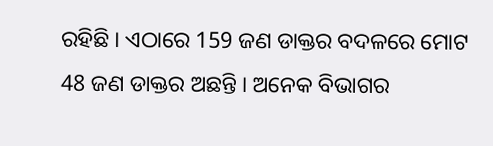ରହିଛି । ଏଠାରେ 159 ଜଣ ଡାକ୍ତର ବଦଳରେ ମୋଟ 48 ଜଣ ଡାକ୍ତର ଅଛନ୍ତି । ଅନେକ ବିଭାଗର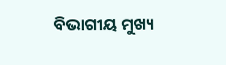ବିଭାଗୀୟ ମୁଖ୍ୟ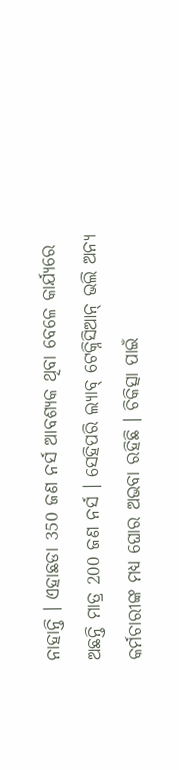ନାହାନ୍ତି । ଏହାଛଡା 350 ଜଣ ନର୍ସ ଆବଶ୍ୟକ ଥିବା ବେଳେ କାର୍ଯ୍ୟରେ ଅଛନ୍ତି ମାତ୍ର 200 ଜଣ ନର୍ସ । ସେହିପରି ଲ୍ୟାବ୍ ଟେକ୍ନିସିଆନ୍ ଭଲି ଅନ୍ୟ କର୍ମଚାରୀଙ୍କ ମଧ୍ୟ ଘୋର ଅଭବା ରହିଛି । ଚିକିତ୍ସା ପାଇଁ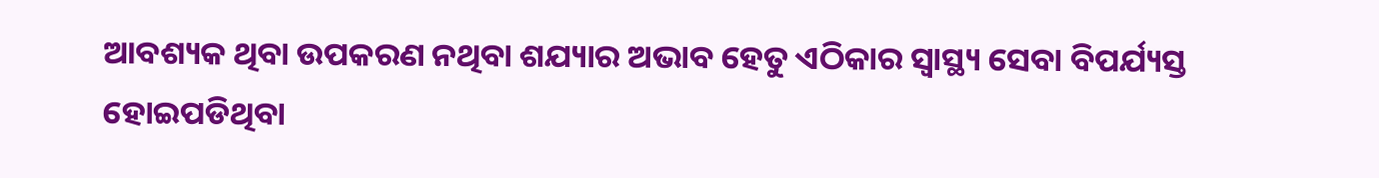ଆବଶ୍ୟକ ଥିବା ଉପକରଣ ନଥିବା ଶଯ୍ୟାର ଅଭାବ ହେତୁ ଏଠିକାର ସ୍ୱାସ୍ଥ୍ୟ ସେବା ବିପର୍ଯ୍ୟସ୍ତ ହୋଇପଡିଥିବା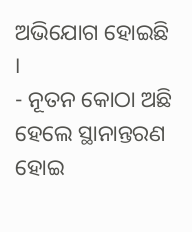ଅଭିଯୋଗ ହୋଇଛି ।
- ନୂତନ କୋଠା ଅଛି ହେଲେ ସ୍ଥାନାନ୍ତରଣ ହୋଇ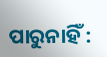ପାରୁନାହିଁ :